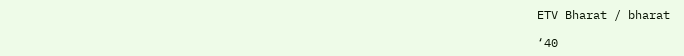ETV Bharat / bharat

‘40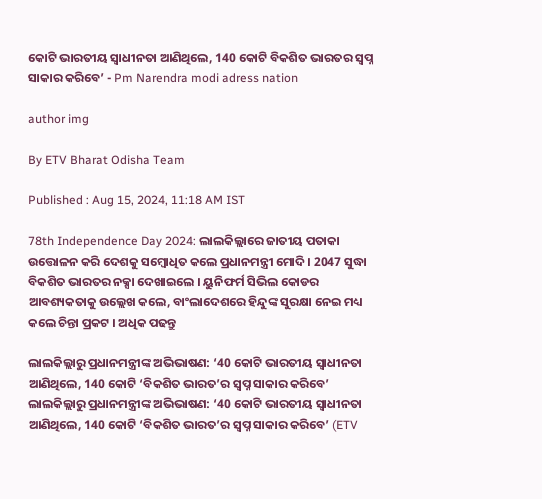କୋଟି ଭାରତୀୟ ସ୍ୱାଧୀନତା ଆଣିଥିଲେ, 140 କୋଟି ବିକଶିତ ଭାରତର ସ୍ୱପ୍ନ ସାକାର କରିବେ’ - Pm Narendra modi adress nation

author img

By ETV Bharat Odisha Team

Published : Aug 15, 2024, 11:18 AM IST

78th Independence Day 2024: ଲାଲକିଲ୍ଲାରେ ଜାତୀୟ ପତାକା ଉତ୍ତୋଳନ କରି ଦେଶକୁ ସମ୍ବୋଧିତ କଲେ ପ୍ରଧାନମନ୍ତ୍ରୀ ମୋଦି । 2047 ସୁଦ୍ଧା ବିକଶିତ ଭାରତର ନକ୍ସା ଦେଖାଇଲେ । ୟୁନିଫର୍ମ ସିଭିଲ କୋଡର ଆବଶ୍ୟକତାକୁ ଉଲ୍ଲେଖ କଲେ, ବାଂଲାଦେଶରେ ହିନ୍ଦୁଙ୍କ ସୁରକ୍ଷା ନେଇ ମଧ୍ୟ କଲେ ଚିନ୍ତା ପ୍ରକଟ । ଅଧିକ ପଢନ୍ତୁ

ଲାଲକିଲ୍ଲାରୁ ପ୍ରଧାନମନ୍ତ୍ରୀଙ୍କ ଅଭିଭାଷଣ: ‘40 କୋଟି ଭାରତୀୟ ସ୍ବାଧୀନତା ଆଣିଥିଲେ, 140 କୋଟି ‘ବିକଶିତ ଭାରତ’ର ସ୍ବପ୍ନ ସାକାର କରିବେ’
ଲାଲକିଲ୍ଲାରୁ ପ୍ରଧାନମନ୍ତ୍ରୀଙ୍କ ଅଭିଭାଷଣ: ‘40 କୋଟି ଭାରତୀୟ ସ୍ବାଧୀନତା ଆଣିଥିଲେ, 140 କୋଟି ‘ବିକଶିତ ଭାରତ’ର ସ୍ବପ୍ନ ସାକାର କରିବେ’ (ETV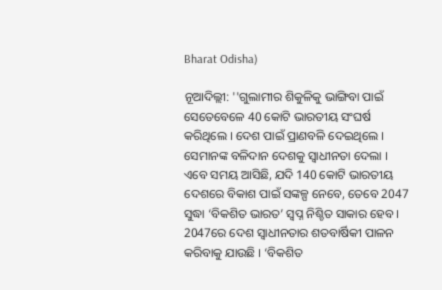Bharat Odisha)

ନୂଆଦିଲ୍ଲୀ: ''ଗୁଲାମୀର ଶିକୁଳିକୁ ଭାଙ୍ଗିବା ପାଇଁ ସେତେବେଳେ 40 କୋଟି ଭାରତୀୟ ସଂଘର୍ଷ କରିଥିଲେ । ଦେଶ ପାଇଁ ପ୍ରାଣବଳି ଦେଇଥିଲେ । ସେମାନଙ୍କ ବଳିଦାନ ଦେଶକୁ ସ୍ବାଧୀନତା ଦେଲା । ଏବେ ସମୟ ଆସିଛି, ଯଦି 140 କୋଟି ଭାରତୀୟ ଦେଶରେ ବିକାଶ ପାଇଁ ସଙ୍କଳ୍ପ ନେବେ, ତେବେ 2047 ସୁଦ୍ଧା ‘ବିକଶିତ ଭାରତ’ ସ୍ବପ୍ନ ନିଶ୍ଚିତ ସାକାର ହେବ । 2047ରେ ଦେଶ ସ୍ବାଧୀନତାର ଶତବାର୍ଷିକୀ ପାଳନ କରିବାକୁ ଯାଉଛି । ‘ବିକଶିତ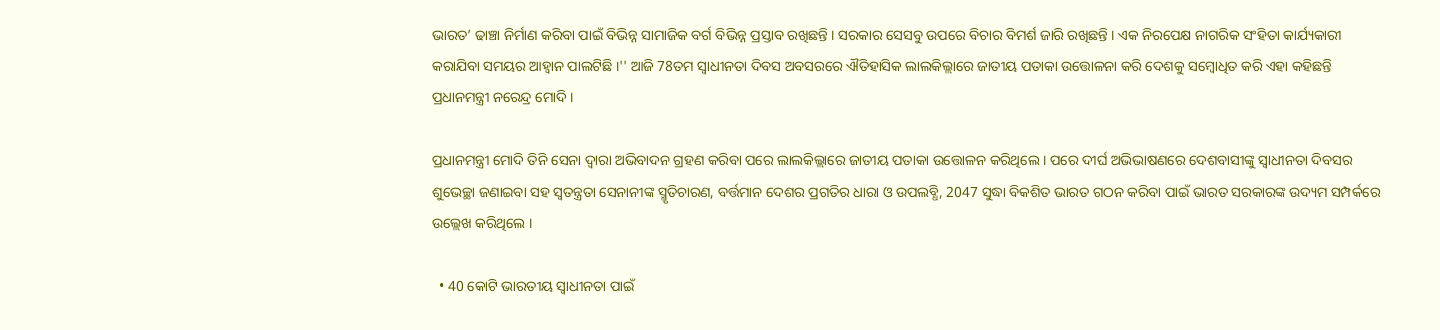ଭାରତ’ ଢାଞ୍ଚା ନିର୍ମାଣ କରିବା ପାଇଁ ବିଭିନ୍ନ ସାମାଜିକ ବର୍ଗ ବିଭିନ୍ନ ପ୍ରସ୍ତାବ ରଖିଛନ୍ତି । ସରକାର ସେସବୁ ଉପରେ ବିଚାର ବିମର୍ଶ ଜାରି ରଖିଛନ୍ତି । ଏକ ନିରପେକ୍ଷ ନାଗରିକ ସଂହିତା କାର୍ଯ୍ୟକାରୀ କରାଯିବା ସମୟର ଆହ୍ବାନ ପାଲଟିଛି ।'' ଆଜି 78ତମ ସ୍ବାଧୀନତା ଦିବସ ଅବସରରେ ଐତିହାସିକ ଲାଲକିଲ୍ଲାରେ ଜାତୀୟ ପତାକା ଉତ୍ତୋଳନା କରି ଦେଶକୁ ସମ୍ବୋଧିତ କରି ଏହା କହିଛନ୍ତି ପ୍ରଧାନମନ୍ତ୍ରୀ ନରେନ୍ଦ୍ର ମୋଦି ।

ପ୍ରଧାନମନ୍ତ୍ରୀ ମୋଦି ତିନି ସେନା ଦ୍ବାରା ଅଭିବାଦନ ଗ୍ରହଣ କରିବା ପରେ ଲାଲକିଲ୍ଲାରେ ଜାତୀୟ ପତାକା ଉତ୍ତୋଳନ କରିଥିଲେ । ପରେ ଦୀର୍ଘ ଅଭିଭାଷଣରେ ଦେଶବାସୀଙ୍କୁ ସ୍ବାଧୀନତା ଦିବସର ଶୁଭେଚ୍ଛା ଜଣାଇବା ସହ ସ୍ବତନ୍ତ୍ରତା ସେନାନୀଙ୍କ ସ୍ମୃତିଚାରଣ, ବର୍ତ୍ତମାନ ଦେଶର ପ୍ରଗତିର ଧାରା ଓ ଉପଲବ୍ଧି, 2047 ସୁଦ୍ଧା ବିକଶିତ ଭାରତ ଗଠନ କରିବା ପାଇଁ ଭାରତ ସରକାରଙ୍କ ଉଦ୍ୟମ ସମ୍ପର୍କରେ ଉଲ୍ଲେଖ କରିଥିଲେ ।

  • 40 କୋଟି ଭାରତୀୟ ସ୍ବାଧୀନତା ପାଇଁ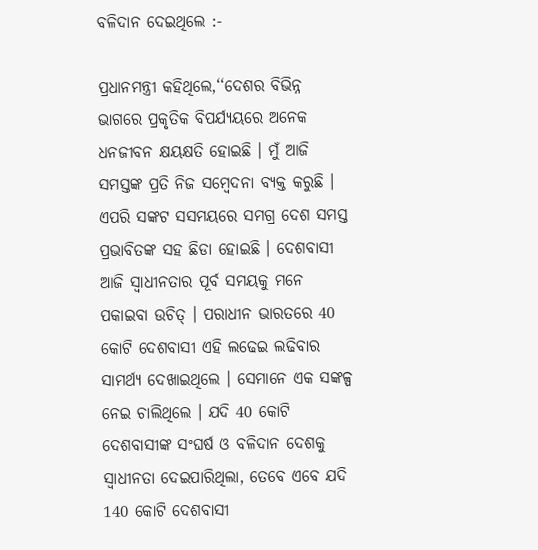ବଳିଦାନ ଦେଇଥିଲେ :-

ପ୍ରଧାନମନ୍ତ୍ରୀ କହିଥିଲେ,‘‘ଦେଶର ବିଭିନ୍ନ ଭାଗରେ ପ୍ରକୃତିକ ବିପର୍ଯ୍ୟୟରେ ଅନେକ ଧନଜୀବନ କ୍ଷୟକ୍ଷତି ହୋଇଛି । ମୁଁ ଆଜି ସମସ୍ତଙ୍କ ପ୍ରତି ନିଜ ସମ୍ବେଦନା ବ୍ୟକ୍ତ କରୁଛି । ଏପରି ସଙ୍କଟ ସସମୟରେ ସମଗ୍ର ଦେଶ ସମସ୍ତ ପ୍ରଭାବିତଙ୍କ ସହ ଛିଡା ହୋଇଛି । ଦେଶବାସୀ ଆଜି ସ୍ବାଧୀନତାର ପୂର୍ବ ସମୟକୁ ମନେ ପକାଇବା ଉଚିତ୍‌ । ପରାଧୀନ ଭାରତରେ 40 କୋଟି ଦେଶବାସୀ ଏହି ଲଢେଇ ଲଢିବାର ସାମର୍ଥ୍ୟ ଦେଖାଇଥିଲେ । ସେମାନେ ଏକ ସଙ୍କଳ୍ପ ନେଇ ଚାଲିଥିଲେ । ଯଦି 40 କୋଟି ଦେଶବାସୀଙ୍କ ସଂଘର୍ଷ ଓ ବଳିଦାନ ଦେଶକୁ ସ୍ବାଧୀନତା ଦେଇପାରିଥିଲା, ତେବେ ଏବେ ଯଦି 140 କୋଟି ଦେଶବାସୀ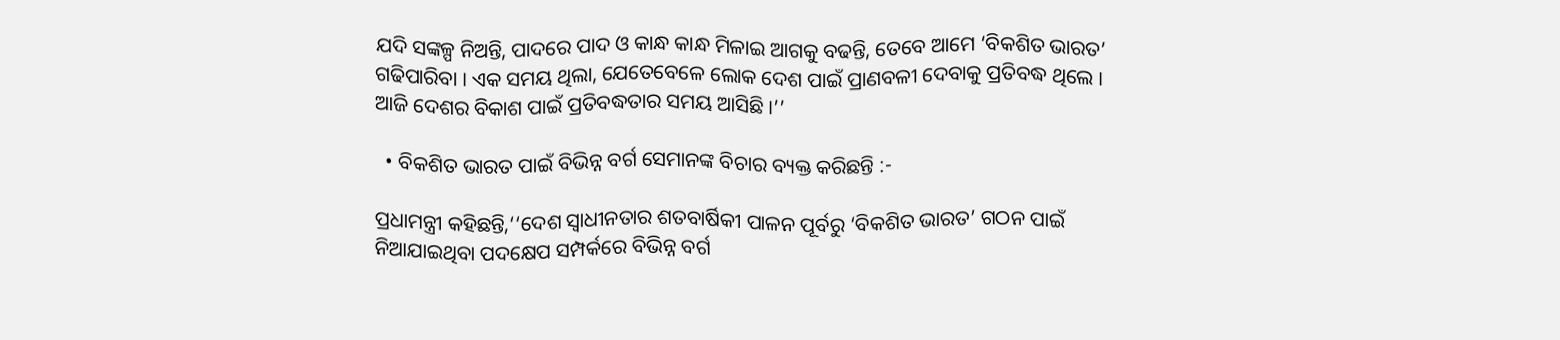ଯଦି ସଙ୍କଳ୍ପ ନିଅନ୍ତି, ପାଦରେ ପାଦ ଓ କାନ୍ଧ କାନ୍ଧ ମିଳାଇ ଆଗକୁ ବଢନ୍ତି, ତେବେ ଆମେ ‘ବିକଶିତ ଭାରତ’ ଗଢିପାରିବା । ଏକ ସମୟ ଥିଲା, ଯେତେବେଳେ ଲୋକ ଦେଶ ପାଇଁ ପ୍ରାଣବଳୀ ଦେବାକୁ ପ୍ରତିବଦ୍ଧ ଥିଲେ । ଆଜି ଦେଶର ବିକାଶ ପାଇଁ ପ୍ରତିବଦ୍ଧତାର ସମୟ ଆସିଛି ।’’

  • ବିକଶିତ ଭାରତ ପାଇଁ ବିଭିନ୍ନ ବର୍ଗ ସେମାନଙ୍କ ବିଚାର ବ୍ୟକ୍ତ କରିଛନ୍ତି :-

ପ୍ରଧାମନ୍ତ୍ରୀ କହିଛନ୍ତି,‘‘ଦେଶ ସ୍ବାଧୀନତାର ଶତବାର୍ଷିକୀ ପାଳନ ପୂର୍ବରୁ ‘ବିକଶିତ ଭାରତ’ ଗଠନ ପାଇଁ ନିଆଯାଇଥିବା ପଦକ୍ଷେପ ସମ୍ପର୍କରେ ବିଭିନ୍ନ ବର୍ଗ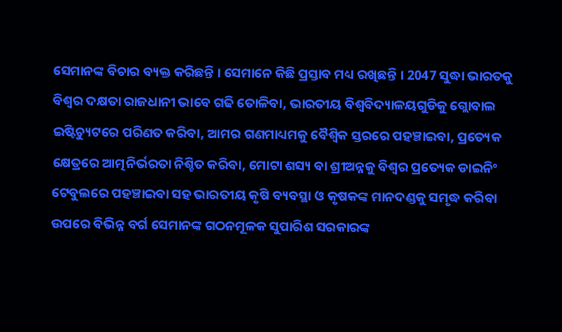ସେମାନଙ୍କ ବିଚାର ବ୍ୟକ୍ତ କରିଛନ୍ତି । ସେମାନେ କିଛି ପ୍ରସ୍ତାବ ମଧ୍ୟ ରଖିଛନ୍ତି । 2047 ସୁଦ୍ଧା ଭାରତକୁ ବିଶ୍ବର ଦକ୍ଷତା ରାଜଧାନୀ ଭାବେ ଗଢି ତୋଳିବା, ଭାରତୀୟ ବିଶ୍ବବିଦ୍ୟାଳୟଗୁଡିକୁ ଗ୍ଲୋବାଲ ଇଷ୍ଟିଚ୍ୟୁଟରେ ପରିଣତ କରିବା, ଆମର ଗଣମାଧ୍ୟମକୁ ବୈଶ୍ବିକ ସ୍ତରରେ ପହଞ୍ଚାଇବା, ପ୍ରତ୍ୟେକ କ୍ଷେତ୍ରରେ ଆତ୍ମନିର୍ଭରତା ନିଶ୍ଚିତ କରିବା, ମୋଟା ଶସ୍ୟ ବା ଶ୍ରୀଅନ୍ନକୁ ବିଶ୍ବର ପ୍ରତ୍ୟେକ ଡାଇନିଂ ଟେବୁଲରେ ପହଞ୍ଚାଇବା ସହ ଭାରତୀୟ କୃଷି ବ୍ୟବସ୍ଥା ଓ କୃଷକଙ୍କ ମାନଦଣ୍ଡକୁ ସମୃଦ୍ଧ କରିବା ଉପରେ ବିଭିନ୍ନ ବର୍ଗ ସେମାନଙ୍କ ଗଠନମୂଳକ ସୁପାରିଶ ସରକାରଙ୍କ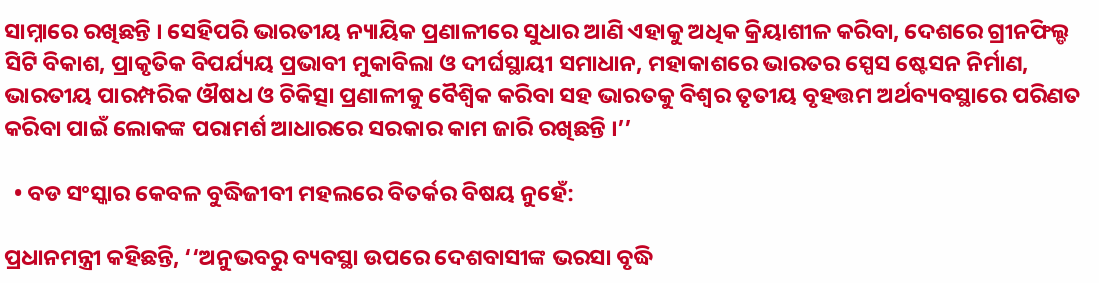ସାମ୍ନାରେ ରଖିଛନ୍ତି । ସେହିପରି ଭାରତୀୟ ନ୍ୟାୟିକ ପ୍ରଣାଳୀରେ ସୁଧାର ଆଣି ଏହାକୁ ଅଧିକ କ୍ରିୟାଶୀଳ କରିବା, ଦେଶରେ ଗ୍ରୀନଫିଲ୍ଡ ସିଟି ବିକାଶ, ପ୍ରାକୃତିକ ବିପର୍ଯ୍ୟୟ ପ୍ରଭାବୀ ମୁକାବିଲା ଓ ଦୀର୍ଘସ୍ଥାୟୀ ସମାଧାନ, ମହାକାଶରେ ଭାରତର ସ୍ପେସ ଷ୍ଟେସନ ନିର୍ମାଣ, ଭାରତୀୟ ପାରମ୍ପରିକ ଔଷଧ ଓ ଚିକିତ୍ସା ପ୍ରଣାଳୀକୁ ବୈଶ୍ବିକ କରିବା ସହ ଭାରତକୁ ବିଶ୍ବର ତୃତୀୟ ବୃହତ୍ତମ ଅର୍ଥବ୍ୟବସ୍ଥାରେ ପରିଣତ କରିବା ପାଇଁ ଲୋକଙ୍କ ପରାମର୍ଶ ଆଧାରରେ ସରକାର କାମ ଜାରି ରଖିଛନ୍ତି ।’’

  • ବଡ ସଂସ୍କାର କେବଳ ବୁଦ୍ଧିଜୀବୀ ମହଲରେ ବିତର୍କର ବିଷୟ ନୁହେଁ:

ପ୍ରଧାନମନ୍ତ୍ରୀ କହିଛନ୍ତି, ‘‘ଅନୁଭବରୁ ବ୍ୟବସ୍ଥା ଉପରେ ଦେଶବାସୀଙ୍କ ଭରସା ବୃଦ୍ଧି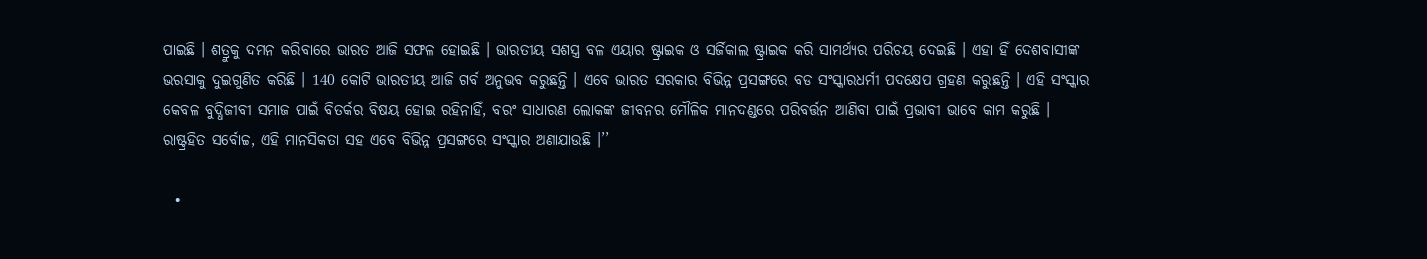ପାଇଛି । ଶତ୍ରୁକୁ ଦମନ କରିବାରେ ଭାରତ ଆଜି ସଫଳ ହୋଇଛି । ଭାରତୀୟ ସଶସ୍ତ୍ର ବଳ ଏୟାର ଷ୍ଟ୍ରାଇକ ଓ ସର୍ଜିକାଲ ଷ୍ଟ୍ରାଇକ କରି ସାମର୍ଥ୍ୟର ପରିଚୟ ଦେଇଛି । ଏହା ହିଁ ଦେଶବାସୀଙ୍କ ଭରସାକୁ ଦୁଇଗୁଣିତ କରିଛି । 140 କୋଟି ଭାରତୀୟ ଆଜି ଗର୍ବ ଅନୁଭବ କରୁଛନ୍ତି । ଏବେ ଭାରତ ସରକାର ବିଭିନ୍ନ ପ୍ରସଙ୍ଗରେ ବଡ ସଂସ୍କାରଧର୍ମୀ ପଦକ୍ଷେପ ଗ୍ରହଣ କରୁଛନ୍ତି । ଏହି ସଂସ୍କାର କେବଳ ବୁଦ୍ଧିଜୀବୀ ସମାଜ ପାଇଁ ବିତର୍କର ବିଷୟ ହୋଇ ରହିନାହିଁ, ବରଂ ସାଧାରଣ ଲୋକଙ୍କ ଜୀବନର ମୌଳିକ ମାନଦଣ୍ଡରେ ପରିବର୍ତ୍ତନ ଆଣିବା ପାଇଁ ପ୍ରଭାବୀ ଭାବେ କାମ କରୁଛି । ରାଷ୍ଟ୍ରହିତ ସର୍ବୋଚ୍ଚ, ଏହି ମାନସିକତା ସହ ଏବେ ବିଭିନ୍ନ ପ୍ରସଙ୍ଗରେ ସଂସ୍କାର ଅଣାଯାଉଛି ।’’

  •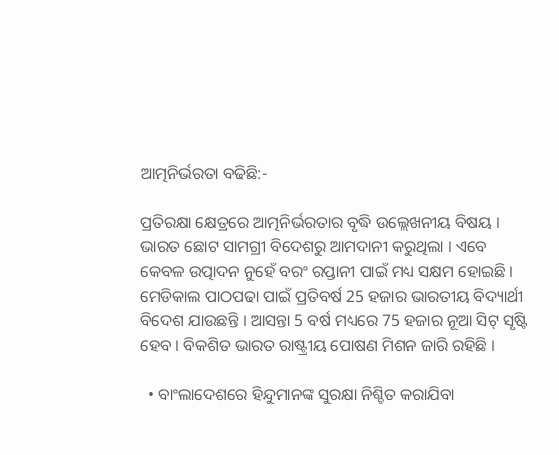ଆତ୍ମନିର୍ଭରତା ବଢିଛି:-

ପ୍ରତିରକ୍ଷା କ୍ଷେତ୍ରରେ ଆତ୍ମନିର୍ଭରତାର ବୃଦ୍ଧି ଉଲ୍ଲେଖନୀୟ ବିଷୟ । ଭାରତ ଛୋଟ ସାମଗ୍ରୀ ବିଦେଶରୁ ଆମଦାନୀ କରୁଥିଲା । ଏବେ କେବଳ ଉତ୍ପାଦନ ନୁହେଁ ବରଂ ରପ୍ତାନୀ ପାଇଁ ମଧ୍ୟ ସକ୍ଷମ ହୋଇଛି । ମେଡିକାଲ ପାଠପଢା ପାଇଁ ପ୍ରତିବର୍ଷ 25 ହଜାର ଭାରତୀୟ ବିଦ୍ୟାର୍ଥୀ ବିଦେଶ ଯାଉଛନ୍ତି । ଆସନ୍ତା 5 ବର୍ଷ ମଧ୍ୟରେ 75 ହଜାର ନୂଆ ସିଟ୍‌ ସୃଷ୍ଟି ହେବ । ବିକଶିତ ଭାରତ ରାଷ୍ଟ୍ରୀୟ ପୋଷଣ ମିଶନ ଜାରି ରହିଛି ।

  • ବାଂଲାଦେଶରେ ହିନ୍ଦୁମାନଙ୍କ ସୁରକ୍ଷା ନିଶ୍ଚିତ କରାଯିବା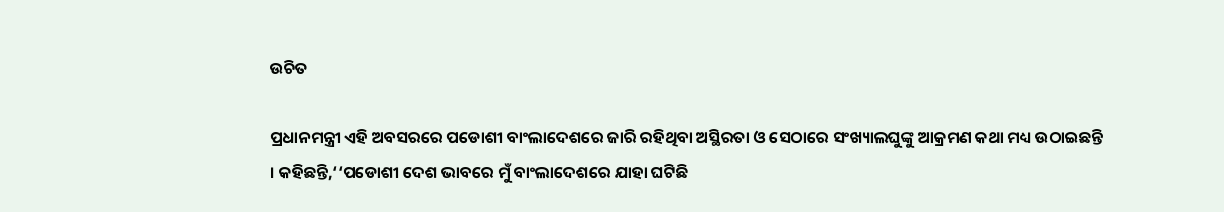ଉଚିତ

ପ୍ରଧାନମନ୍ତ୍ରୀ ଏହି ଅବସରରେ ପଡୋଶୀ ବାଂଲାଦେଶରେ ଜାରି ରହିଥିବା ଅସ୍ଥିରତା ଓ ସେଠାରେ ସଂଖ୍ୟାଲଘୁଙ୍କୁ ଆକ୍ରମଣ କଥା ମଧ୍ୟ ଉଠାଇଛନ୍ତି । କହିଛନ୍ତି,‘‘ପଡୋଶୀ ଦେଶ ଭାବରେ ମୁଁ ବାଂଲାଦେଶରେ ଯାହା ଘଟିଛି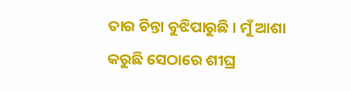ତାର ଚିନ୍ତା ବୁଝିପାରୁଛି । ମୁଁ ଆଶା କରୁଛି ସେଠାରେ ଶୀଘ୍ର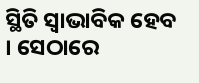ସ୍ଥିତି ସ୍ୱାଭାବିକ ହେବ । ସେଠାରେ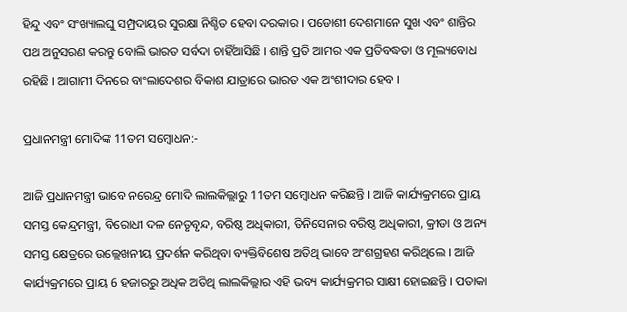ହିନ୍ଦୁ ଏବଂ ସଂଖ୍ୟାଲଘୁ ସମ୍ପ୍ରଦାୟର ସୁରକ୍ଷା ନିଶ୍ଚିତ ହେବା ଦରକାର । ପଡୋଶୀ ଦେଶମାନେ ସୁଖ ଏବଂ ଶାନ୍ତିର ପଥ ଅନୁସରଣ କରନ୍ତୁ ବୋଲି ଭାରତ ସର୍ବଦା ଚାହିଁଆସିଛି । ଶାନ୍ତି ପ୍ରତି ଆମର ଏକ ପ୍ରତିବଦ୍ଧତା ଓ ମୂଲ୍ୟବୋଧ ରହିଛି । ଆଗାମୀ ଦିନରେ ବାଂଲାଦେଶର ବିକାଶ ଯାତ୍ରାରେ ଭାରତ ଏକ ଅଂଶୀଦାର ହେବ ।

ପ୍ରଧାନମନ୍ତ୍ରୀ ମୋଦିଙ୍କ 11ତମ ସମ୍ବୋଧନ:-

ଆଜି ପ୍ରଧାନମନ୍ତ୍ରୀ ଭାବେ ନରେନ୍ଦ୍ର ମୋଦି ଲାଲକିଲ୍ଲାରୁ 11ତମ ସମ୍ବୋଧନ କରିଛନ୍ତି । ଆଜି କାର୍ଯ୍ୟକ୍ରମରେ ପ୍ରାୟ ସମସ୍ତ କେନ୍ଦ୍ରମନ୍ତ୍ରୀ, ବିରୋଧୀ ଦଳ ନେତୃବୃନ୍ଦ, ବରିଷ୍ଠ ଅଧିକାରୀ, ତିନିସେନାର ବରିଷ୍ଠ ଅଧିକାରୀ, କ୍ରୀଡା ଓ ଅନ୍ୟ ସମସ୍ତ କ୍ଷେତ୍ରରେ ଉଲ୍ଲେଖନୀୟ ପ୍ରଦର୍ଶନ କରିଥିବା ବ୍ୟକ୍ତିବିଶେଷ ଅତିଥି ଭାବେ ଅଂଶଗ୍ରହଣ କରିଥିଲେ । ଆଜି କାର୍ଯ୍ୟକ୍ରମରେ ପ୍ରାୟ 6 ହଜାରରୁ ଅଧିକ ଅତିଥି ଲାଲକିଲ୍ଲାର ଏହି ଭବ୍ୟ କାର୍ଯ୍ୟକ୍ରମର ସାକ୍ଷୀ ହୋଇଛନ୍ତି । ପତାକା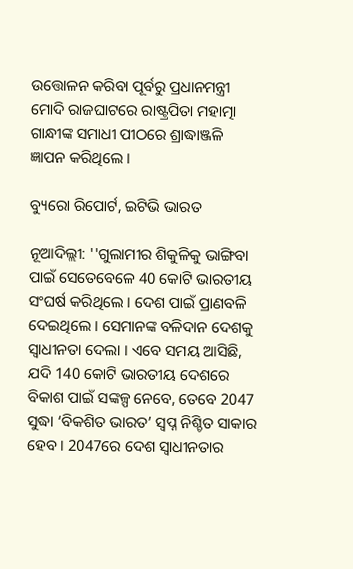ଉତ୍ତୋଳନ କରିବା ପୂର୍ବରୁ ପ୍ରଧାନମନ୍ତ୍ରୀ ମୋଦି ରାଜଘାଟରେ ରାଷ୍ଟ୍ରପିତା ମହାତ୍ମା ଗାନ୍ଧୀଙ୍କ ସମାଧୀ ପୀଠରେ ଶ୍ରାଦ୍ଧାଞ୍ଜଳି ଜ୍ଞାପନ କରିଥିଲେ ।

ବ୍ୟୁରୋ ରିପୋର୍ଟ, ଇଟିଭି ଭାରତ

ନୂଆଦିଲ୍ଲୀ: ''ଗୁଲାମୀର ଶିକୁଳିକୁ ଭାଙ୍ଗିବା ପାଇଁ ସେତେବେଳେ 40 କୋଟି ଭାରତୀୟ ସଂଘର୍ଷ କରିଥିଲେ । ଦେଶ ପାଇଁ ପ୍ରାଣବଳି ଦେଇଥିଲେ । ସେମାନଙ୍କ ବଳିଦାନ ଦେଶକୁ ସ୍ବାଧୀନତା ଦେଲା । ଏବେ ସମୟ ଆସିଛି, ଯଦି 140 କୋଟି ଭାରତୀୟ ଦେଶରେ ବିକାଶ ପାଇଁ ସଙ୍କଳ୍ପ ନେବେ, ତେବେ 2047 ସୁଦ୍ଧା ‘ବିକଶିତ ଭାରତ’ ସ୍ବପ୍ନ ନିଶ୍ଚିତ ସାକାର ହେବ । 2047ରେ ଦେଶ ସ୍ବାଧୀନତାର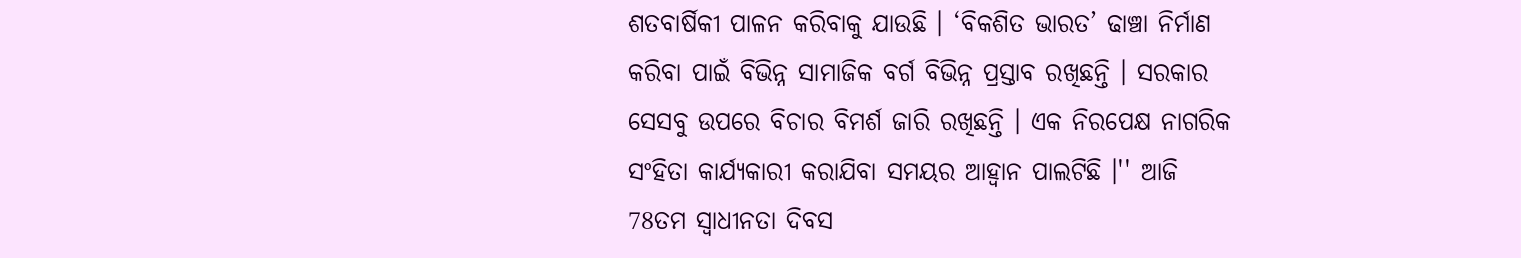ଶତବାର୍ଷିକୀ ପାଳନ କରିବାକୁ ଯାଉଛି । ‘ବିକଶିତ ଭାରତ’ ଢାଞ୍ଚା ନିର୍ମାଣ କରିବା ପାଇଁ ବିଭିନ୍ନ ସାମାଜିକ ବର୍ଗ ବିଭିନ୍ନ ପ୍ରସ୍ତାବ ରଖିଛନ୍ତି । ସରକାର ସେସବୁ ଉପରେ ବିଚାର ବିମର୍ଶ ଜାରି ରଖିଛନ୍ତି । ଏକ ନିରପେକ୍ଷ ନାଗରିକ ସଂହିତା କାର୍ଯ୍ୟକାରୀ କରାଯିବା ସମୟର ଆହ୍ବାନ ପାଲଟିଛି ।'' ଆଜି 78ତମ ସ୍ବାଧୀନତା ଦିବସ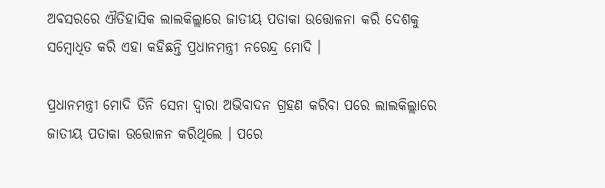ଅବସରରେ ଐତିହାସିକ ଲାଲକିଲ୍ଲାରେ ଜାତୀୟ ପତାକା ଉତ୍ତୋଳନା କରି ଦେଶକୁ ସମ୍ବୋଧିତ କରି ଏହା କହିଛନ୍ତି ପ୍ରଧାନମନ୍ତ୍ରୀ ନରେନ୍ଦ୍ର ମୋଦି ।

ପ୍ରଧାନମନ୍ତ୍ରୀ ମୋଦି ତିନି ସେନା ଦ୍ବାରା ଅଭିବାଦନ ଗ୍ରହଣ କରିବା ପରେ ଲାଲକିଲ୍ଲାରେ ଜାତୀୟ ପତାକା ଉତ୍ତୋଳନ କରିଥିଲେ । ପରେ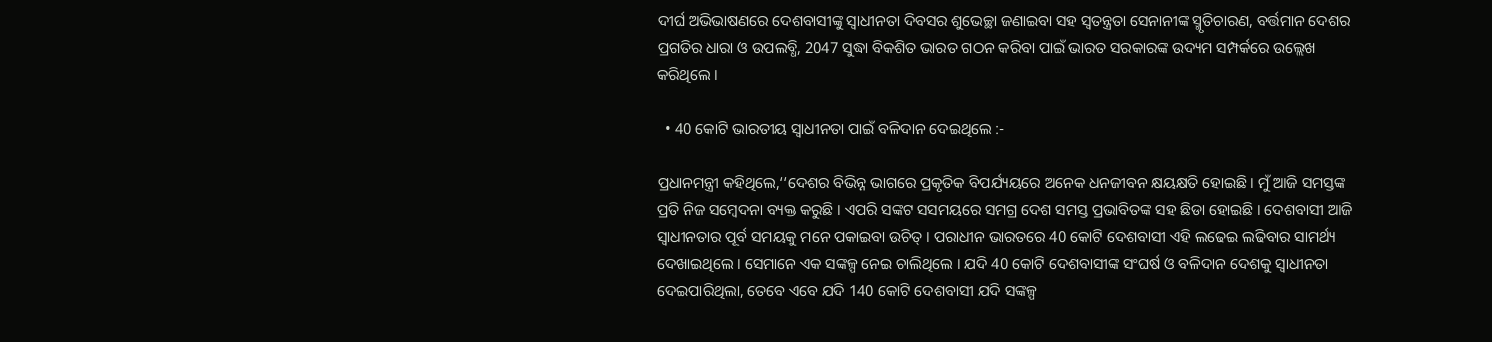ଦୀର୍ଘ ଅଭିଭାଷଣରେ ଦେଶବାସୀଙ୍କୁ ସ୍ବାଧୀନତା ଦିବସର ଶୁଭେଚ୍ଛା ଜଣାଇବା ସହ ସ୍ବତନ୍ତ୍ରତା ସେନାନୀଙ୍କ ସ୍ମୃତିଚାରଣ, ବର୍ତ୍ତମାନ ଦେଶର ପ୍ରଗତିର ଧାରା ଓ ଉପଲବ୍ଧି, 2047 ସୁଦ୍ଧା ବିକଶିତ ଭାରତ ଗଠନ କରିବା ପାଇଁ ଭାରତ ସରକାରଙ୍କ ଉଦ୍ୟମ ସମ୍ପର୍କରେ ଉଲ୍ଲେଖ କରିଥିଲେ ।

  • 40 କୋଟି ଭାରତୀୟ ସ୍ବାଧୀନତା ପାଇଁ ବଳିଦାନ ଦେଇଥିଲେ :-

ପ୍ରଧାନମନ୍ତ୍ରୀ କହିଥିଲେ,‘‘ଦେଶର ବିଭିନ୍ନ ଭାଗରେ ପ୍ରକୃତିକ ବିପର୍ଯ୍ୟୟରେ ଅନେକ ଧନଜୀବନ କ୍ଷୟକ୍ଷତି ହୋଇଛି । ମୁଁ ଆଜି ସମସ୍ତଙ୍କ ପ୍ରତି ନିଜ ସମ୍ବେଦନା ବ୍ୟକ୍ତ କରୁଛି । ଏପରି ସଙ୍କଟ ସସମୟରେ ସମଗ୍ର ଦେଶ ସମସ୍ତ ପ୍ରଭାବିତଙ୍କ ସହ ଛିଡା ହୋଇଛି । ଦେଶବାସୀ ଆଜି ସ୍ବାଧୀନତାର ପୂର୍ବ ସମୟକୁ ମନେ ପକାଇବା ଉଚିତ୍‌ । ପରାଧୀନ ଭାରତରେ 40 କୋଟି ଦେଶବାସୀ ଏହି ଲଢେଇ ଲଢିବାର ସାମର୍ଥ୍ୟ ଦେଖାଇଥିଲେ । ସେମାନେ ଏକ ସଙ୍କଳ୍ପ ନେଇ ଚାଲିଥିଲେ । ଯଦି 40 କୋଟି ଦେଶବାସୀଙ୍କ ସଂଘର୍ଷ ଓ ବଳିଦାନ ଦେଶକୁ ସ୍ବାଧୀନତା ଦେଇପାରିଥିଲା, ତେବେ ଏବେ ଯଦି 140 କୋଟି ଦେଶବାସୀ ଯଦି ସଙ୍କଳ୍ପ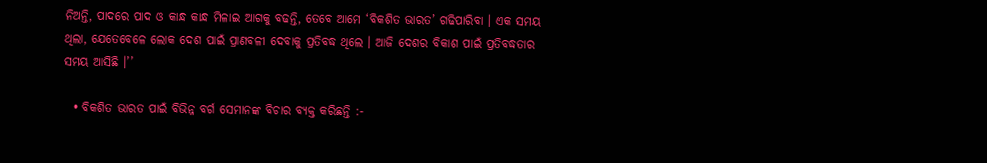ନିଅନ୍ତି, ପାଦରେ ପାଦ ଓ କାନ୍ଧ କାନ୍ଧ ମିଳାଇ ଆଗକୁ ବଢନ୍ତି, ତେବେ ଆମେ ‘ବିକଶିତ ଭାରତ’ ଗଢିପାରିବା । ଏକ ସମୟ ଥିଲା, ଯେତେବେଳେ ଲୋକ ଦେଶ ପାଇଁ ପ୍ରାଣବଳୀ ଦେବାକୁ ପ୍ରତିବଦ୍ଧ ଥିଲେ । ଆଜି ଦେଶର ବିକାଶ ପାଇଁ ପ୍ରତିବଦ୍ଧତାର ସମୟ ଆସିଛି ।’’

  • ବିକଶିତ ଭାରତ ପାଇଁ ବିଭିନ୍ନ ବର୍ଗ ସେମାନଙ୍କ ବିଚାର ବ୍ୟକ୍ତ କରିଛନ୍ତି :-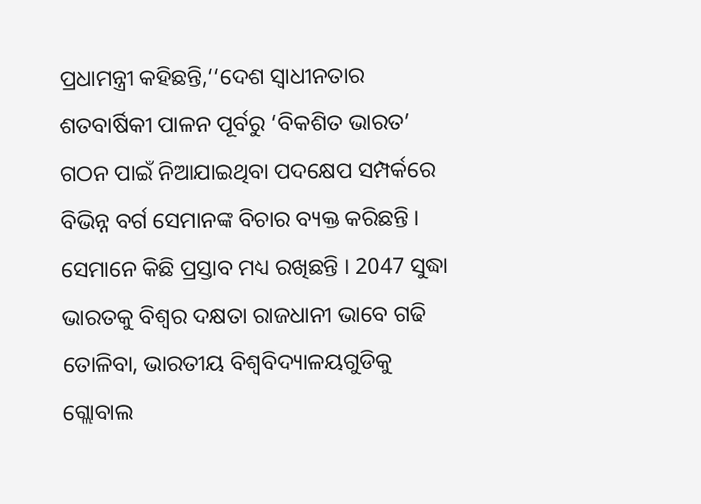ପ୍ରଧାମନ୍ତ୍ରୀ କହିଛନ୍ତି,‘‘ଦେଶ ସ୍ବାଧୀନତାର ଶତବାର୍ଷିକୀ ପାଳନ ପୂର୍ବରୁ ‘ବିକଶିତ ଭାରତ’ ଗଠନ ପାଇଁ ନିଆଯାଇଥିବା ପଦକ୍ଷେପ ସମ୍ପର୍କରେ ବିଭିନ୍ନ ବର୍ଗ ସେମାନଙ୍କ ବିଚାର ବ୍ୟକ୍ତ କରିଛନ୍ତି । ସେମାନେ କିଛି ପ୍ରସ୍ତାବ ମଧ୍ୟ ରଖିଛନ୍ତି । 2047 ସୁଦ୍ଧା ଭାରତକୁ ବିଶ୍ବର ଦକ୍ଷତା ରାଜଧାନୀ ଭାବେ ଗଢି ତୋଳିବା, ଭାରତୀୟ ବିଶ୍ବବିଦ୍ୟାଳୟଗୁଡିକୁ ଗ୍ଲୋବାଲ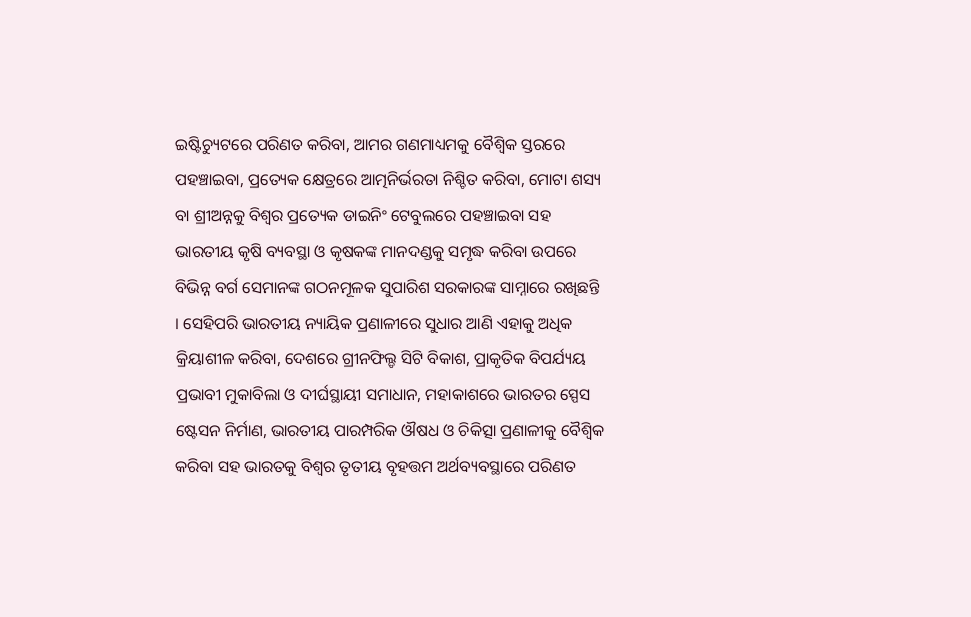ଇଷ୍ଟିଚ୍ୟୁଟରେ ପରିଣତ କରିବା, ଆମର ଗଣମାଧ୍ୟମକୁ ବୈଶ୍ବିକ ସ୍ତରରେ ପହଞ୍ଚାଇବା, ପ୍ରତ୍ୟେକ କ୍ଷେତ୍ରରେ ଆତ୍ମନିର୍ଭରତା ନିଶ୍ଚିତ କରିବା, ମୋଟା ଶସ୍ୟ ବା ଶ୍ରୀଅନ୍ନକୁ ବିଶ୍ବର ପ୍ରତ୍ୟେକ ଡାଇନିଂ ଟେବୁଲରେ ପହଞ୍ଚାଇବା ସହ ଭାରତୀୟ କୃଷି ବ୍ୟବସ୍ଥା ଓ କୃଷକଙ୍କ ମାନଦଣ୍ଡକୁ ସମୃଦ୍ଧ କରିବା ଉପରେ ବିଭିନ୍ନ ବର୍ଗ ସେମାନଙ୍କ ଗଠନମୂଳକ ସୁପାରିଶ ସରକାରଙ୍କ ସାମ୍ନାରେ ରଖିଛନ୍ତି । ସେହିପରି ଭାରତୀୟ ନ୍ୟାୟିକ ପ୍ରଣାଳୀରେ ସୁଧାର ଆଣି ଏହାକୁ ଅଧିକ କ୍ରିୟାଶୀଳ କରିବା, ଦେଶରେ ଗ୍ରୀନଫିଲ୍ଡ ସିଟି ବିକାଶ, ପ୍ରାକୃତିକ ବିପର୍ଯ୍ୟୟ ପ୍ରଭାବୀ ମୁକାବିଲା ଓ ଦୀର୍ଘସ୍ଥାୟୀ ସମାଧାନ, ମହାକାଶରେ ଭାରତର ସ୍ପେସ ଷ୍ଟେସନ ନିର୍ମାଣ, ଭାରତୀୟ ପାରମ୍ପରିକ ଔଷଧ ଓ ଚିକିତ୍ସା ପ୍ରଣାଳୀକୁ ବୈଶ୍ବିକ କରିବା ସହ ଭାରତକୁ ବିଶ୍ବର ତୃତୀୟ ବୃହତ୍ତମ ଅର୍ଥବ୍ୟବସ୍ଥାରେ ପରିଣତ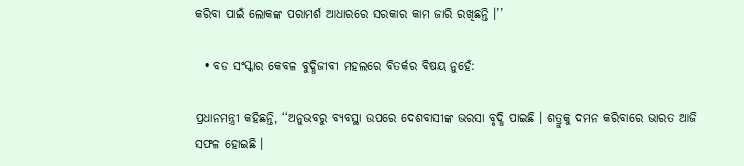କରିବା ପାଇଁ ଲୋକଙ୍କ ପରାମର୍ଶ ଆଧାରରେ ସରକାର କାମ ଜାରି ରଖିଛନ୍ତି ।’’

  • ବଡ ସଂସ୍କାର କେବଳ ବୁଦ୍ଧିଜୀବୀ ମହଲରେ ବିତର୍କର ବିଷୟ ନୁହେଁ:

ପ୍ରଧାନମନ୍ତ୍ରୀ କହିଛନ୍ତି, ‘‘ଅନୁଭବରୁ ବ୍ୟବସ୍ଥା ଉପରେ ଦେଶବାସୀଙ୍କ ଭରସା ବୃଦ୍ଧି ପାଇଛି । ଶତ୍ରୁକୁ ଦମନ କରିବାରେ ଭାରତ ଆଜି ସଫଳ ହୋଇଛି ।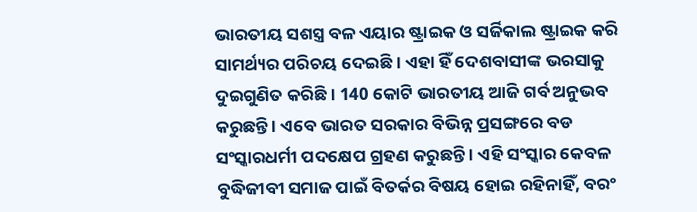ଭାରତୀୟ ସଶସ୍ତ୍ର ବଳ ଏୟାର ଷ୍ଟ୍ରାଇକ ଓ ସର୍ଜିକାଲ ଷ୍ଟ୍ରାଇକ କରି ସାମର୍ଥ୍ୟର ପରିଚୟ ଦେଇଛି । ଏହା ହିଁ ଦେଶବାସୀଙ୍କ ଭରସାକୁ ଦୁଇଗୁଣିତ କରିଛି । 140 କୋଟି ଭାରତୀୟ ଆଜି ଗର୍ବ ଅନୁଭବ କରୁଛନ୍ତି । ଏବେ ଭାରତ ସରକାର ବିଭିନ୍ନ ପ୍ରସଙ୍ଗରେ ବଡ ସଂସ୍କାରଧର୍ମୀ ପଦକ୍ଷେପ ଗ୍ରହଣ କରୁଛନ୍ତି । ଏହି ସଂସ୍କାର କେବଳ ବୁଦ୍ଧିଜୀବୀ ସମାଜ ପାଇଁ ବିତର୍କର ବିଷୟ ହୋଇ ରହିନାହିଁ, ବରଂ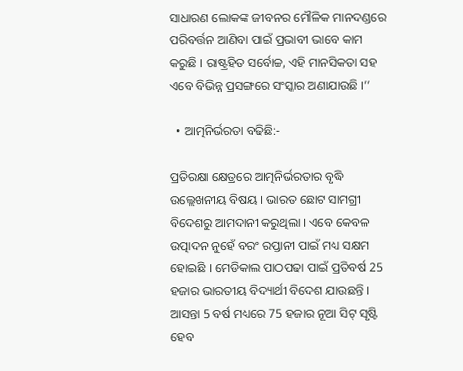ସାଧାରଣ ଲୋକଙ୍କ ଜୀବନର ମୌଳିକ ମାନଦଣ୍ଡରେ ପରିବର୍ତ୍ତନ ଆଣିବା ପାଇଁ ପ୍ରଭାବୀ ଭାବେ କାମ କରୁଛି । ରାଷ୍ଟ୍ରହିତ ସର୍ବୋଚ୍ଚ, ଏହି ମାନସିକତା ସହ ଏବେ ବିଭିନ୍ନ ପ୍ରସଙ୍ଗରେ ସଂସ୍କାର ଅଣାଯାଉଛି ।’’

  • ଆତ୍ମନିର୍ଭରତା ବଢିଛି:-

ପ୍ରତିରକ୍ଷା କ୍ଷେତ୍ରରେ ଆତ୍ମନିର୍ଭରତାର ବୃଦ୍ଧି ଉଲ୍ଲେଖନୀୟ ବିଷୟ । ଭାରତ ଛୋଟ ସାମଗ୍ରୀ ବିଦେଶରୁ ଆମଦାନୀ କରୁଥିଲା । ଏବେ କେବଳ ଉତ୍ପାଦନ ନୁହେଁ ବରଂ ରପ୍ତାନୀ ପାଇଁ ମଧ୍ୟ ସକ୍ଷମ ହୋଇଛି । ମେଡିକାଲ ପାଠପଢା ପାଇଁ ପ୍ରତିବର୍ଷ 25 ହଜାର ଭାରତୀୟ ବିଦ୍ୟାର୍ଥୀ ବିଦେଶ ଯାଉଛନ୍ତି । ଆସନ୍ତା 5 ବର୍ଷ ମଧ୍ୟରେ 75 ହଜାର ନୂଆ ସିଟ୍‌ ସୃଷ୍ଟି ହେବ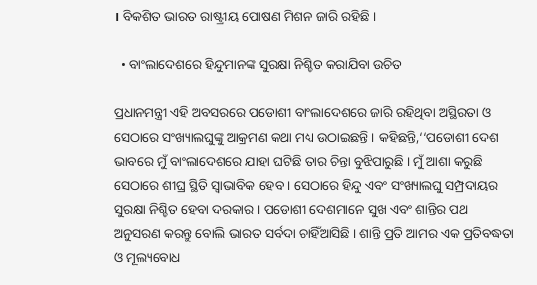। ବିକଶିତ ଭାରତ ରାଷ୍ଟ୍ରୀୟ ପୋଷଣ ମିଶନ ଜାରି ରହିଛି ।

  • ବାଂଲାଦେଶରେ ହିନ୍ଦୁମାନଙ୍କ ସୁରକ୍ଷା ନିଶ୍ଚିତ କରାଯିବା ଉଚିତ

ପ୍ରଧାନମନ୍ତ୍ରୀ ଏହି ଅବସରରେ ପଡୋଶୀ ବାଂଲାଦେଶରେ ଜାରି ରହିଥିବା ଅସ୍ଥିରତା ଓ ସେଠାରେ ସଂଖ୍ୟାଲଘୁଙ୍କୁ ଆକ୍ରମଣ କଥା ମଧ୍ୟ ଉଠାଇଛନ୍ତି । କହିଛନ୍ତି,‘‘ପଡୋଶୀ ଦେଶ ଭାବରେ ମୁଁ ବାଂଲାଦେଶରେ ଯାହା ଘଟିଛି ତାର ଚିନ୍ତା ବୁଝିପାରୁଛି । ମୁଁ ଆଶା କରୁଛି ସେଠାରେ ଶୀଘ୍ର ସ୍ଥିତି ସ୍ୱାଭାବିକ ହେବ । ସେଠାରେ ହିନ୍ଦୁ ଏବଂ ସଂଖ୍ୟାଲଘୁ ସମ୍ପ୍ରଦାୟର ସୁରକ୍ଷା ନିଶ୍ଚିତ ହେବା ଦରକାର । ପଡୋଶୀ ଦେଶମାନେ ସୁଖ ଏବଂ ଶାନ୍ତିର ପଥ ଅନୁସରଣ କରନ୍ତୁ ବୋଲି ଭାରତ ସର୍ବଦା ଚାହିଁଆସିଛି । ଶାନ୍ତି ପ୍ରତି ଆମର ଏକ ପ୍ରତିବଦ୍ଧତା ଓ ମୂଲ୍ୟବୋଧ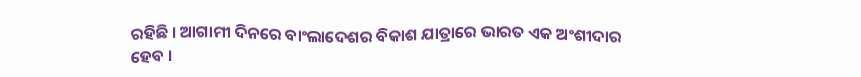ରହିଛି । ଆଗାମୀ ଦିନରେ ବାଂଲାଦେଶର ବିକାଶ ଯାତ୍ରାରେ ଭାରତ ଏକ ଅଂଶୀଦାର ହେବ ।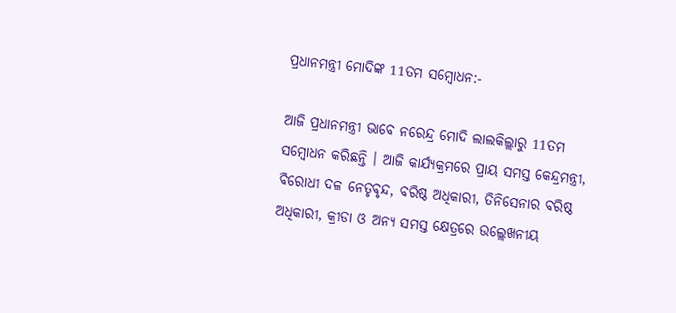ପ୍ରଧାନମନ୍ତ୍ରୀ ମୋଦିଙ୍କ 11ତମ ସମ୍ବୋଧନ:-

ଆଜି ପ୍ରଧାନମନ୍ତ୍ରୀ ଭାବେ ନରେନ୍ଦ୍ର ମୋଦି ଲାଲକିଲ୍ଲାରୁ 11ତମ ସମ୍ବୋଧନ କରିଛନ୍ତି । ଆଜି କାର୍ଯ୍ୟକ୍ରମରେ ପ୍ରାୟ ସମସ୍ତ କେନ୍ଦ୍ରମନ୍ତ୍ରୀ, ବିରୋଧୀ ଦଳ ନେତୃବୃନ୍ଦ, ବରିଷ୍ଠ ଅଧିକାରୀ, ତିନିସେନାର ବରିଷ୍ଠ ଅଧିକାରୀ, କ୍ରୀଡା ଓ ଅନ୍ୟ ସମସ୍ତ କ୍ଷେତ୍ରରେ ଉଲ୍ଲେଖନୀୟ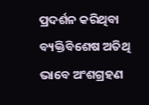ପ୍ରଦର୍ଶନ କରିଥିବା ବ୍ୟକ୍ତିବିଶେଷ ଅତିଥି ଭାବେ ଅଂଶଗ୍ରହଣ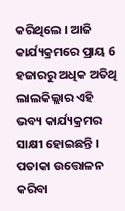କରିଥିଲେ । ଆଜି କାର୍ଯ୍ୟକ୍ରମରେ ପ୍ରାୟ 6 ହଜାରରୁ ଅଧିକ ଅତିଥି ଲାଲକିଲ୍ଲାର ଏହି ଭବ୍ୟ କାର୍ଯ୍ୟକ୍ରମର ସାକ୍ଷୀ ହୋଇଛନ୍ତି । ପତାକା ଉତ୍ତୋଳନ କରିବା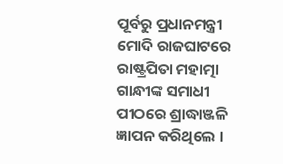ପୂର୍ବରୁ ପ୍ରଧାନମନ୍ତ୍ରୀ ମୋଦି ରାଜଘାଟରେ ରାଷ୍ଟ୍ରପିତା ମହାତ୍ମା ଗାନ୍ଧୀଙ୍କ ସମାଧୀ ପୀଠରେ ଶ୍ରାଦ୍ଧାଞ୍ଜଳି ଜ୍ଞାପନ କରିଥିଲେ ।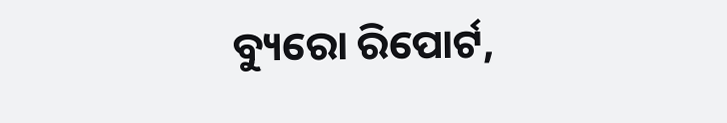ବ୍ୟୁରୋ ରିପୋର୍ଟ,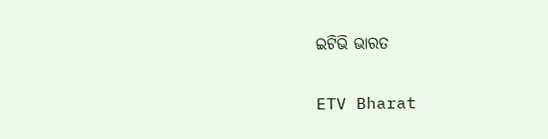ଇଟିଭି ଭାରତ

ETV Bharat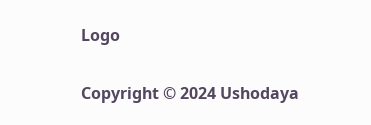Logo

Copyright © 2024 Ushodaya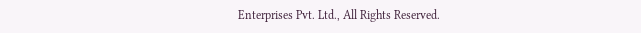Enterprises Pvt. Ltd., All Rights Reserved.